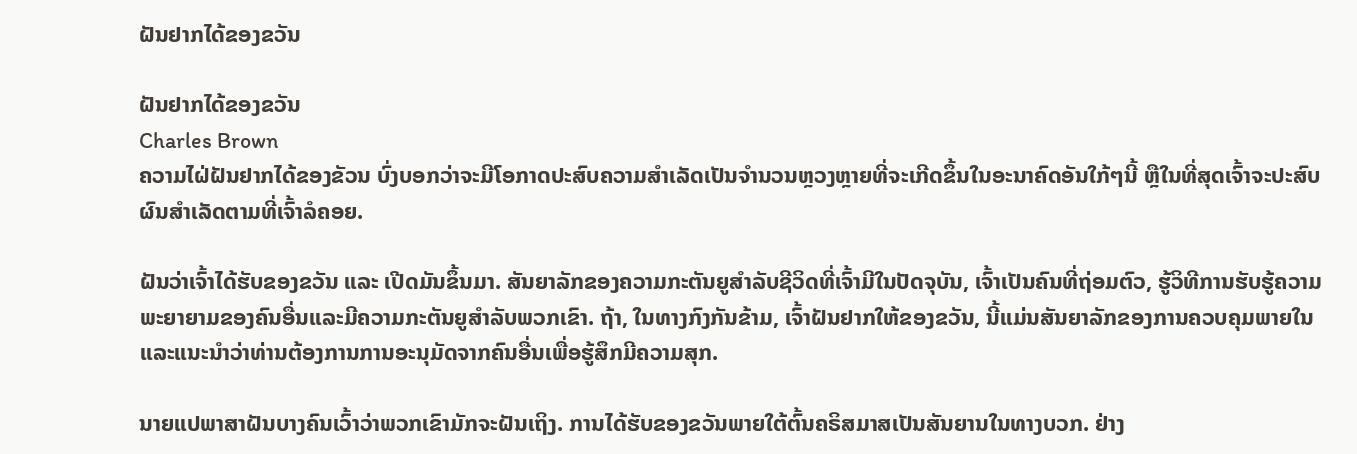ຝັນຢາກໄດ້ຂອງຂວັນ

ຝັນຢາກໄດ້ຂອງຂວັນ
Charles Brown
ຄວາມໄຝ່ຝັນຢາກໄດ້ຂອງຂັວນ ບົ່ງບອກວ່າຈະມີໂອກາດປະສົບຄວາມສຳເລັດເປັນຈຳນວນຫຼວງຫຼາຍທີ່ຈະເກີດຂຶ້ນໃນອະນາຄົດອັນໃກ້ໆນີ້ ຫຼືໃນທີ່ສຸດເຈົ້າຈະປະສົບຜົນສຳເລັດຕາມທີ່ເຈົ້າລໍຄອຍ.

ຝັນວ່າເຈົ້າໄດ້ຮັບຂອງຂວັນ ແລະ ເປີດມັນຂຶ້ນມາ. ສັນຍາລັກຂອງຄວາມກະຕັນຍູສໍາລັບຊີວິດທີ່ເຈົ້າມີໃນປັດຈຸບັນ, ເຈົ້າເປັນຄົນທີ່ຖ່ອມຕົວ, ຮູ້ວິທີການຮັບຮູ້ຄວາມພະຍາຍາມຂອງຄົນອື່ນແລະມີຄວາມກະຕັນຍູສໍາລັບພວກເຂົາ. ຖ້າ, ໃນທາງກົງກັນຂ້າມ, ເຈົ້າຝັນຢາກໃຫ້ຂອງຂວັນ, ນີ້ແມ່ນສັນຍາລັກຂອງການຄວບຄຸມພາຍໃນແລະແນະນໍາວ່າທ່ານຕ້ອງການການອະນຸມັດຈາກຄົນອື່ນເພື່ອຮູ້ສຶກມີຄວາມສຸກ.

ນາຍແປພາສາຝັນບາງຄົນເວົ້າວ່າພວກເຂົາມັກຈະຝັນເຖິງ. ການໄດ້ຮັບຂອງຂວັນພາຍໃຕ້ຕົ້ນຄຣິສມາສເປັນສັນຍານໃນທາງບວກ. ຢ່າງ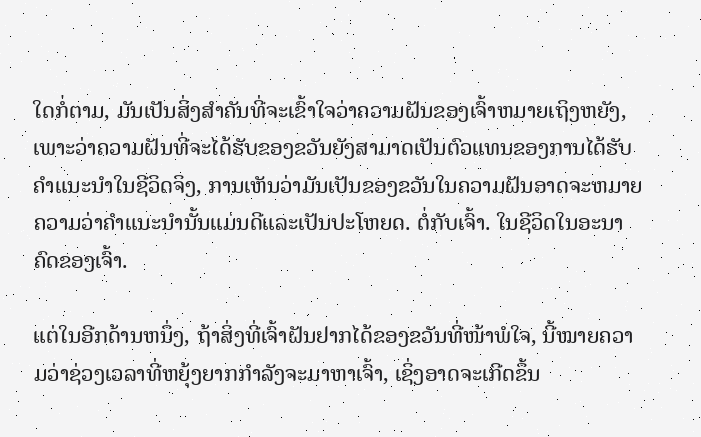ໃດກໍ່ຕາມ, ມັນເປັນສິ່ງສໍາຄັນທີ່ຈະເຂົ້າໃຈວ່າຄວາມຝັນຂອງເຈົ້າຫມາຍເຖິງຫຍັງ, ເພາະວ່າຄວາມຝັນທີ່ຈະໄດ້ຮັບຂອງຂວັນຍັງສາມາດເປັນຕົວແທນຂອງການໄດ້ຮັບຄໍາແນະນໍາໃນຊີວິດຈິງ, ການເຫັນວ່າມັນເປັນຂອງຂວັນໃນຄວາມຝັນອາດຈະຫມາຍຄວາມວ່າຄໍາແນະນໍານັ້ນແມ່ນດີແລະເປັນປະໂຫຍດ. ຕໍ່ກັບເຈົ້າ. ໃນຊີວິດໃນອະນາຄົດຂອງເຈົ້າ.

ແຕ່ໃນອີກດ້ານຫນຶ່ງ, ຖ້າສິ່ງທີ່ເຈົ້າຝັນຢາກໄດ້ຂອງຂວັນທີ່ໜ້າພໍໃຈ, ນີ້ໝາຍຄວາມວ່າຊ່ວງເວລາທີ່ຫຍຸ້ງຍາກກຳລັງຈະມາຫາເຈົ້າ, ເຊິ່ງອາດຈະເກີດຂຶ້ນ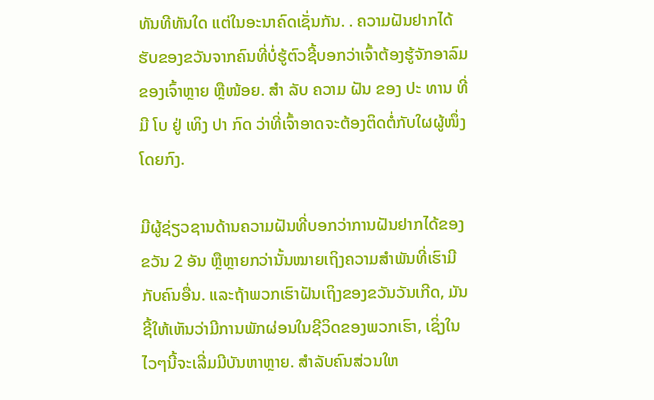ທັນທີທັນໃດ ແຕ່ໃນອະນາຄົດເຊັ່ນກັນ. . ຄວາມຝັນຢາກໄດ້ຮັບຂອງຂວັນຈາກຄົນທີ່ບໍ່ຮູ້ຕົວຊີ້ບອກວ່າເຈົ້າຕ້ອງຮູ້ຈັກອາລົມຂອງເຈົ້າຫຼາຍ ຫຼືໜ້ອຍ. ສໍາ ລັບ ຄວາມ ຝັນ ຂອງ ປະ ທານ ທີ່ ມີ ໂບ ຢູ່ ເທິງ ປາ ກົດ ວ່າທີ່ເຈົ້າອາດຈະຕ້ອງຕິດຕໍ່ກັບໃຜຜູ້ໜຶ່ງໂດຍກົງ.

ມີຜູ້ຊ່ຽວຊານດ້ານຄວາມຝັນທີ່ບອກວ່າການຝັນຢາກໄດ້ຂອງຂວັນ 2 ອັນ ຫຼືຫຼາຍກວ່ານັ້ນໝາຍເຖິງຄວາມສຳພັນທີ່ເຮົາມີກັບຄົນອື່ນ. ແລະຖ້າພວກເຮົາຝັນເຖິງຂອງຂວັນວັນເກີດ, ມັນຊີ້ໃຫ້ເຫັນວ່າມີການພັກຜ່ອນໃນຊີວິດຂອງພວກເຮົາ, ເຊິ່ງໃນໄວໆນີ້ຈະເລີ່ມມີບັນຫາຫຼາຍ. ສໍາລັບຄົນສ່ວນໃຫ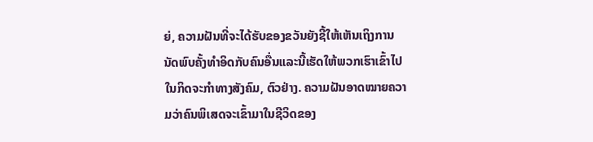ຍ່, ຄວາມຝັນທີ່ຈະໄດ້ຮັບຂອງຂວັນຍັງຊີ້ໃຫ້ເຫັນເຖິງການນັດພົບຄັ້ງທໍາອິດກັບຄົນອື່ນແລະນີ້ເຮັດໃຫ້ພວກເຮົາເຂົ້າໄປໃນກິດຈະກໍາທາງສັງຄົມ, ຕົວຢ່າງ. ຄວາມຝັນອາດໝາຍຄວາມວ່າຄົນພິເສດຈະເຂົ້າມາໃນຊີວິດຂອງ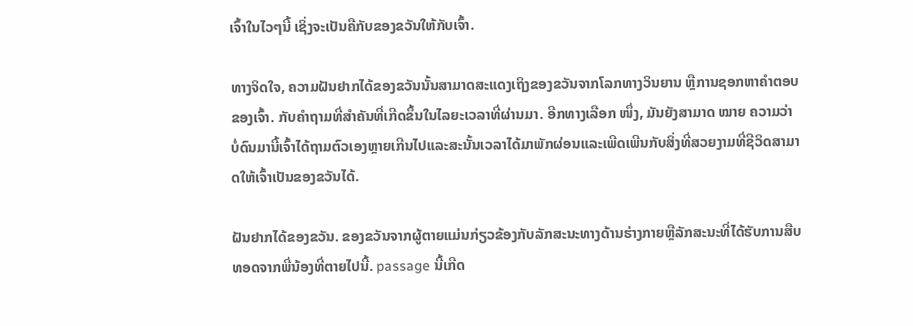ເຈົ້າໃນໄວໆນີ້ ເຊິ່ງຈະເປັນຄືກັບຂອງຂວັນໃຫ້ກັບເຈົ້າ.

ທາງຈິດໃຈ, ຄວາມຝັນຢາກໄດ້ຂອງຂວັນນັ້ນສາມາດສະແດງເຖິງຂອງຂວັນຈາກໂລກທາງວິນຍານ ຫຼືການຊອກຫາຄຳຕອບຂອງເຈົ້າ. ກັບຄໍາຖາມທີ່ສໍາຄັນທີ່ເກີດຂຶ້ນໃນໄລຍະເວລາທີ່ຜ່ານມາ. ອີກທາງເລືອກ ໜຶ່ງ, ມັນຍັງສາມາດ ໝາຍ ຄວາມວ່າບໍ່ດົນມານີ້ເຈົ້າໄດ້ຖາມຕົວເອງຫຼາຍເກີນໄປແລະສະນັ້ນເວລາໄດ້ມາພັກຜ່ອນແລະເພີດເພີນກັບສິ່ງທີ່ສວຍງາມທີ່ຊີວິດສາມາດໃຫ້ເຈົ້າເປັນຂອງຂວັນໄດ້.

ຝັນຢາກໄດ້ຂອງຂວັນ. ຂອງຂວັນຈາກຜູ້ຕາຍແມ່ນກ່ຽວຂ້ອງກັບລັກສະນະທາງດ້ານຮ່າງກາຍຫຼືລັກສະນະທີ່ໄດ້ຮັບການສືບທອດຈາກພີ່ນ້ອງທີ່ຕາຍໄປນີ້. passage ນີ້ເກີດ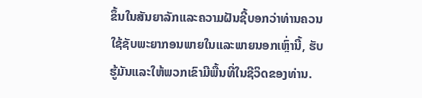ຂຶ້ນໃນສັນຍາລັກແລະຄວາມຝັນຊີ້ບອກວ່າທ່ານຄວນໃຊ້ຊັບພະຍາກອນພາຍໃນແລະພາຍນອກເຫຼົ່ານີ້, ຮັບຮູ້ມັນແລະໃຫ້ພວກເຂົາມີພື້ນທີ່ໃນຊີວິດຂອງທ່ານ.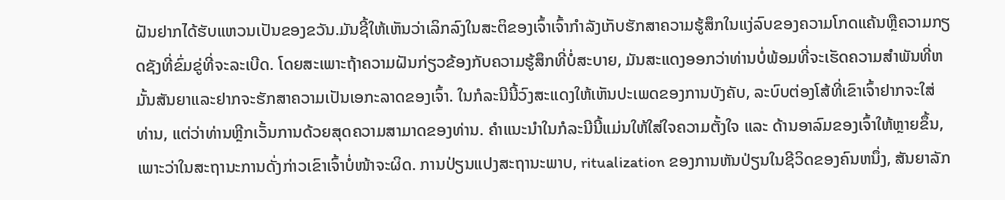ຝັນຢາກໄດ້ຮັບແຫວນເປັນຂອງຂວັນ.ມັນຊີ້ໃຫ້ເຫັນວ່າເລິກລົງໃນສະຕິຂອງເຈົ້າເຈົ້າກໍາລັງເກັບຮັກສາຄວາມຮູ້ສຶກໃນແງ່ລົບຂອງຄວາມໂກດແຄ້ນຫຼືຄວາມກຽດຊັງທີ່ຂົ່ມຂູ່ທີ່ຈະລະເບີດ. ໂດຍສະເພາະຖ້າຄວາມຝັນກ່ຽວຂ້ອງກັບຄວາມຮູ້ສຶກທີ່ບໍ່ສະບາຍ, ມັນສະແດງອອກວ່າທ່ານບໍ່ພ້ອມທີ່ຈະເຮັດຄວາມສໍາພັນທີ່ຫມັ້ນສັນຍາແລະຢາກຈະຮັກສາຄວາມເປັນເອກະລາດຂອງເຈົ້າ. ໃນກໍລະນີນີ້ວົງສະແດງໃຫ້ເຫັນປະເພດຂອງການບັງຄັບ, ລະບົບຕ່ອງໂສ້ທີ່ເຂົາເຈົ້າຢາກຈະໃສ່ທ່ານ, ແຕ່ວ່າທ່ານຫຼີກເວັ້ນການດ້ວຍສຸດຄວາມສາມາດຂອງທ່ານ. ຄຳແນະນຳໃນກໍລະນີນີ້ແມ່ນໃຫ້ໃສ່ໃຈຄວາມຕັ້ງໃຈ ແລະ ດ້ານອາລົມຂອງເຈົ້າໃຫ້ຫຼາຍຂຶ້ນ, ເພາະວ່າໃນສະຖານະການດັ່ງກ່າວເຂົາເຈົ້າບໍ່ໜ້າຈະຜິດ. ການປ່ຽນແປງສະຖານະພາບ, ritualization ຂອງການຫັນປ່ຽນໃນຊີວິດຂອງຄົນຫນຶ່ງ, ສັນຍາລັກ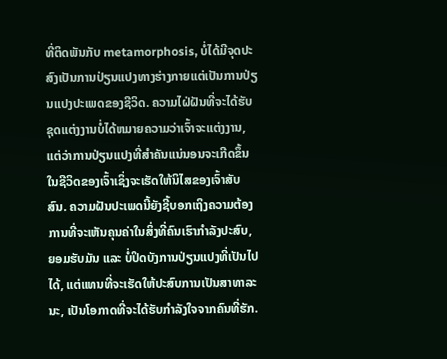ທີ່ຕິດພັນກັບ metamorphosis, ບໍ່ໄດ້ມີຈຸດປະສົງເປັນການປ່ຽນແປງທາງຮ່າງກາຍແຕ່ເປັນການປ່ຽນແປງປະເພດຂອງຊີວິດ. ຄວາມໄຝ່ຝັນທີ່ຈະໄດ້ຮັບຊຸດແຕ່ງງານບໍ່ໄດ້ຫມາຍຄວາມວ່າເຈົ້າຈະແຕ່ງງານ, ແຕ່ວ່າການປ່ຽນແປງທີ່ສໍາຄັນແນ່ນອນຈະເກີດຂຶ້ນໃນຊີວິດຂອງເຈົ້າເຊິ່ງຈະເຮັດໃຫ້ນິໄສຂອງເຈົ້າສັບສົນ. ຄວາມຝັນປະເພດນີ້ຍັງຊີ້ບອກເຖິງຄວາມຕ້ອງການທີ່ຈະເຫັນຄຸນຄ່າໃນສິ່ງທີ່ຄົນເຮົາກໍາລັງປະສົບ, ຍອມຮັບມັນ ແລະ ບໍ່ປິດບັງການປ່ຽນແປງທີ່ເປັນໄປໄດ້, ແຕ່ແທນທີ່ຈະເຮັດໃຫ້ປະສົບການເປັນສາທາລະນະ, ເປັນໂອກາດທີ່ຈະໄດ້ຮັບກໍາລັງໃຈຈາກຄົນທີ່ຮັກ.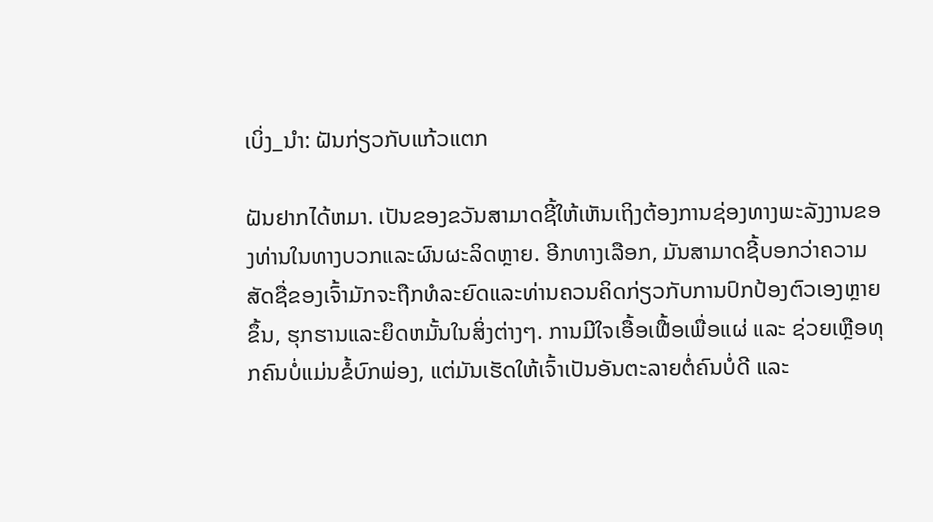ເບິ່ງ_ນຳ: ຝັນກ່ຽວກັບແກ້ວແຕກ

ຝັນຢາກໄດ້ຫມາ. ເປັນຂອງຂວັນສາມາດຊີ້ໃຫ້ເຫັນເຖິງຕ້ອງການຊ່ອງທາງພະລັງງານຂອງທ່ານໃນທາງບວກແລະຜົນຜະລິດຫຼາຍ. ອີກທາງເລືອກ, ມັນສາມາດຊີ້ບອກວ່າຄວາມສັດຊື່ຂອງເຈົ້າມັກຈະຖືກທໍລະຍົດແລະທ່ານຄວນຄິດກ່ຽວກັບການປົກປ້ອງຕົວເອງຫຼາຍຂຶ້ນ, ຮຸກຮານແລະຍຶດຫມັ້ນໃນສິ່ງຕ່າງໆ. ການມີໃຈເອື້ອເຟື້ອເພື່ອແຜ່ ແລະ ຊ່ວຍເຫຼືອທຸກຄົນບໍ່ແມ່ນຂໍ້ບົກພ່ອງ, ແຕ່ມັນເຮັດໃຫ້ເຈົ້າເປັນອັນຕະລາຍຕໍ່ຄົນບໍ່ດີ ແລະ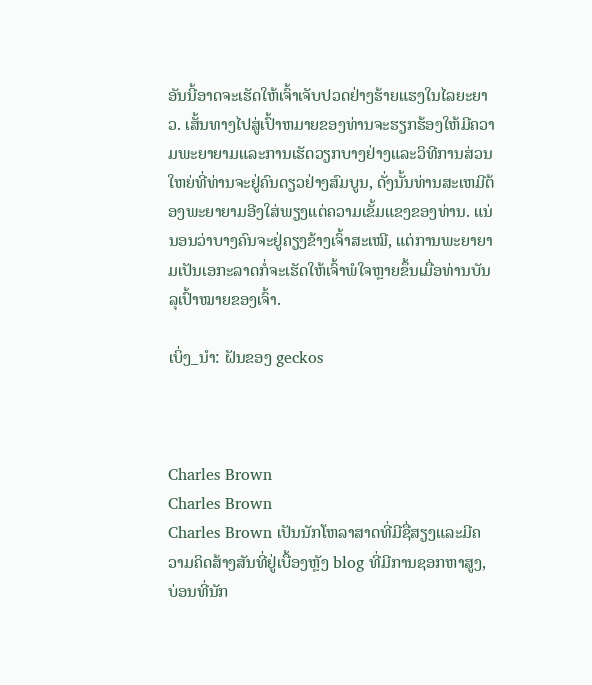ອັນນີ້ອາດຈະເຮັດໃຫ້ເຈົ້າເຈັບປວດຢ່າງຮ້າຍແຮງໃນໄລຍະຍາວ. ເສັ້ນທາງໄປສູ່ເປົ້າຫມາຍຂອງທ່ານຈະຮຽກຮ້ອງໃຫ້ມີຄວາມພະຍາຍາມແລະການເຮັດວຽກບາງຢ່າງແລະວິທີການສ່ວນໃຫຍ່ທີ່ທ່ານຈະຢູ່ຄົນດຽວຢ່າງສົມບູນ, ດັ່ງນັ້ນທ່ານສະເຫມີຕ້ອງພະຍາຍາມອີງໃສ່ພຽງແຕ່ຄວາມເຂັ້ມແຂງຂອງທ່ານ. ແນ່ນອນວ່າບາງຄົນຈະຢູ່ຄຽງຂ້າງເຈົ້າສະເໝີ, ແຕ່ການພະຍາຍາມເປັນເອກະລາດກໍ່ຈະເຮັດໃຫ້ເຈົ້າພໍໃຈຫຼາຍຂຶ້ນເມື່ອທ່ານບັນລຸເປົ້າໝາຍຂອງເຈົ້າ.

ເບິ່ງ_ນຳ: ຝັນຂອງ geckos



Charles Brown
Charles Brown
Charles Brown ເປັນນັກໂຫລາສາດທີ່ມີຊື່ສຽງແລະມີຄວາມຄິດສ້າງສັນທີ່ຢູ່ເບື້ອງຫຼັງ blog ທີ່ມີການຊອກຫາສູງ, ບ່ອນທີ່ນັກ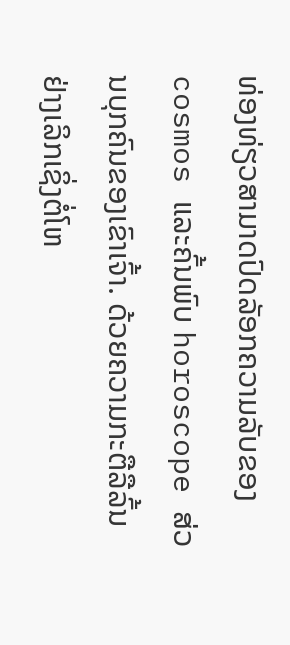ທ່ອງທ່ຽວສາມາດປົດລັອກຄວາມລັບຂອງ cosmos ແລະຄົ້ນພົບ horoscope ສ່ວນບຸກຄົນຂອງເຂົາເຈົ້າ. ດ້ວຍຄວາມກະຕືລືລົ້ນຢ່າງເລິກເຊິ່ງຕໍ່ໂຫ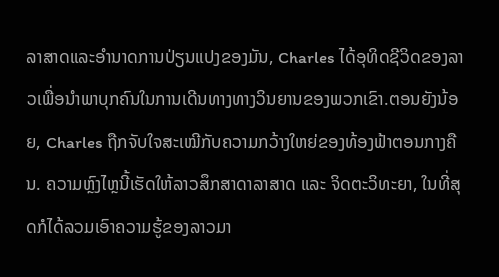ລາສາດແລະອໍານາດການປ່ຽນແປງຂອງມັນ, Charles ໄດ້ອຸທິດຊີວິດຂອງລາວເພື່ອນໍາພາບຸກຄົນໃນການເດີນທາງທາງວິນຍານຂອງພວກເຂົາ.ຕອນຍັງນ້ອຍ, Charles ຖືກຈັບໃຈສະເໝີກັບຄວາມກວ້າງໃຫຍ່ຂອງທ້ອງຟ້າຕອນກາງຄືນ. ຄວາມຫຼົງໄຫຼນີ້ເຮັດໃຫ້ລາວສຶກສາດາລາສາດ ແລະ ຈິດຕະວິທະຍາ, ໃນທີ່ສຸດກໍໄດ້ລວມເອົາຄວາມຮູ້ຂອງລາວມາ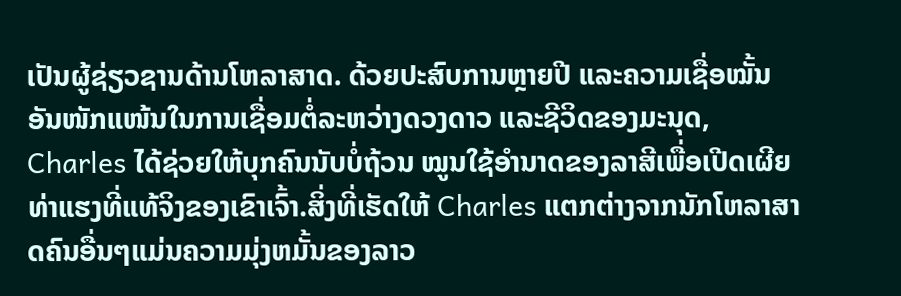ເປັນຜູ້ຊ່ຽວຊານດ້ານໂຫລາສາດ. ດ້ວຍປະສົບການຫຼາຍປີ ແລະຄວາມເຊື່ອໝັ້ນອັນໜັກແໜ້ນໃນການເຊື່ອມຕໍ່ລະຫວ່າງດວງດາວ ແລະຊີວິດຂອງມະນຸດ, Charles ໄດ້ຊ່ວຍໃຫ້ບຸກຄົນນັບບໍ່ຖ້ວນ ໝູນໃຊ້ອຳນາດຂອງລາສີເພື່ອເປີດເຜີຍທ່າແຮງທີ່ແທ້ຈິງຂອງເຂົາເຈົ້າ.ສິ່ງທີ່ເຮັດໃຫ້ Charles ແຕກຕ່າງຈາກນັກໂຫລາສາດຄົນອື່ນໆແມ່ນຄວາມມຸ່ງຫມັ້ນຂອງລາວ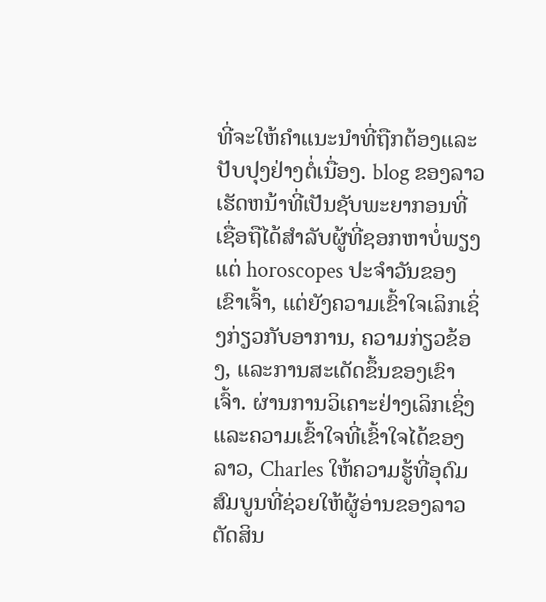ທີ່ຈະໃຫ້ຄໍາແນະນໍາທີ່ຖືກຕ້ອງແລະປັບປຸງຢ່າງຕໍ່ເນື່ອງ. blog ຂອງລາວເຮັດຫນ້າທີ່ເປັນຊັບພະຍາກອນທີ່ເຊື່ອຖືໄດ້ສໍາລັບຜູ້ທີ່ຊອກຫາບໍ່ພຽງແຕ່ horoscopes ປະຈໍາວັນຂອງເຂົາເຈົ້າ, ແຕ່ຍັງຄວາມເຂົ້າໃຈເລິກເຊິ່ງກ່ຽວກັບອາການ, ຄວາມກ່ຽວຂ້ອງ, ແລະການສະເດັດຂຶ້ນຂອງເຂົາເຈົ້າ. ຜ່ານການວິເຄາະຢ່າງເລິກເຊິ່ງແລະຄວາມເຂົ້າໃຈທີ່ເຂົ້າໃຈໄດ້ຂອງລາວ, Charles ໃຫ້ຄວາມຮູ້ທີ່ອຸດົມສົມບູນທີ່ຊ່ວຍໃຫ້ຜູ້ອ່ານຂອງລາວຕັດສິນ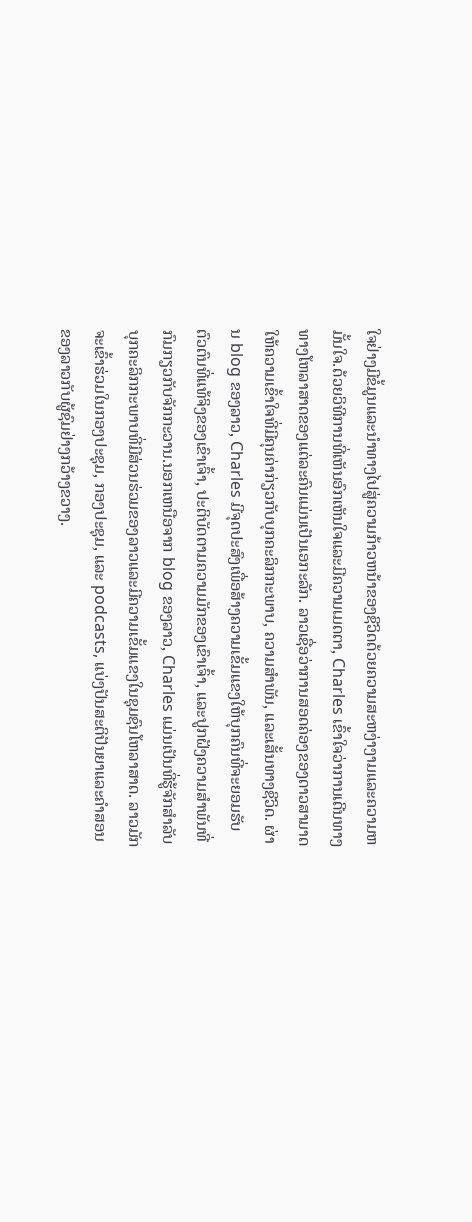ໃຈຢ່າງມີຂໍ້ມູນແລະນໍາທາງໄປສູ່ຄວາມກ້າວຫນ້າຂອງຊີວິດດ້ວຍຄວາມສະຫງ່າງາມແລະຄວາມຫມັ້ນໃຈ.ດ້ວຍວິທີການທີ່ເຫັນອົກເຫັນໃຈແລະມີຄວາມເມດຕາ, Charles ເຂົ້າໃຈວ່າການເດີນທາງທາງໂຫລາສາດຂອງແຕ່ລະຄົນແມ່ນເປັນເອກະລັກ. ລາວເຊື່ອວ່າການສອດຄ່ອງຂອງດາວສາມາດໃຫ້ຄວາມເຂົ້າໃຈທີ່ມີຄຸນຄ່າກ່ຽວກັບບຸກຄະລິກກະພາບ, ຄວາມສໍາພັນ, ແລະເສັ້ນທາງຊີວິດ. ຜ່ານ blog ຂອງລາວ, Charles ມີຈຸດປະສົງເພື່ອສ້າງຄວາມເຂັ້ມແຂງໃຫ້ບຸກຄົນທີ່ຈະຍອມຮັບຕົວຕົນທີ່ແທ້ຈິງຂອງເຂົາເຈົ້າ, ປະຕິບັດຕາມຄວາມມັກຂອງເຂົາເຈົ້າ, ແລະປູກຝັງຄວາມສໍາພັນທີ່ກົມກຽວກັບຈັກກະວານ.ນອກເຫນືອຈາກ blog ຂອງລາວ, Charles ແມ່ນເປັນທີ່ຮູ້ຈັກສໍາລັບບຸກຄະລິກກະພາບທີ່ມີສ່ວນຮ່ວມຂອງລາວແລະມີຄວາມເຂັ້ມແຂງໃນຊຸມຊົນໂຫລາສາດ. ລາວມັກຈະເຂົ້າຮ່ວມໃນກອງປະຊຸມ, ກອງປະຊຸມ, ແລະ podcasts, ແບ່ງປັນສະຕິປັນຍາແລະຄໍາສອນຂອງລາວກັບຜູ້ຊົມຢ່າງກວ້າງຂວາງ.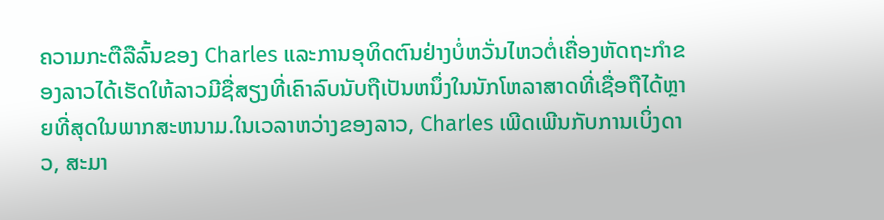ຄວາມກະຕືລືລົ້ນຂອງ Charles ແລະການອຸທິດຕົນຢ່າງບໍ່ຫວັ່ນໄຫວຕໍ່ເຄື່ອງຫັດຖະກໍາຂອງລາວໄດ້ເຮັດໃຫ້ລາວມີຊື່ສຽງທີ່ເຄົາລົບນັບຖືເປັນຫນຶ່ງໃນນັກໂຫລາສາດທີ່ເຊື່ອຖືໄດ້ຫຼາຍທີ່ສຸດໃນພາກສະຫນາມ.ໃນເວລາຫວ່າງຂອງລາວ, Charles ເພີດເພີນກັບການເບິ່ງດາວ, ສະມາ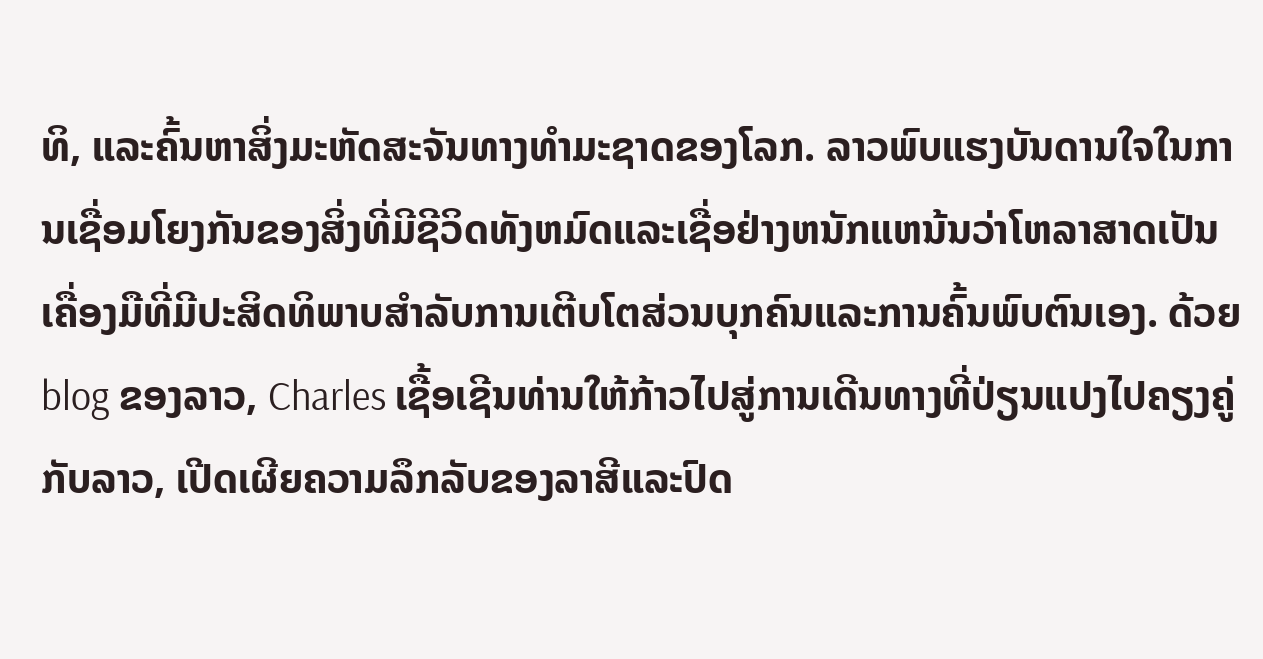ທິ, ແລະຄົ້ນຫາສິ່ງມະຫັດສະຈັນທາງທໍາມະຊາດຂອງໂລກ. ລາວພົບແຮງບັນດານໃຈໃນການເຊື່ອມໂຍງກັນຂອງສິ່ງທີ່ມີຊີວິດທັງຫມົດແລະເຊື່ອຢ່າງຫນັກແຫນ້ນວ່າໂຫລາສາດເປັນເຄື່ອງມືທີ່ມີປະສິດທິພາບສໍາລັບການເຕີບໂຕສ່ວນບຸກຄົນແລະການຄົ້ນພົບຕົນເອງ. ດ້ວຍ blog ຂອງລາວ, Charles ເຊື້ອເຊີນທ່ານໃຫ້ກ້າວໄປສູ່ການເດີນທາງທີ່ປ່ຽນແປງໄປຄຽງຄູ່ກັບລາວ, ເປີດເຜີຍຄວາມລຶກລັບຂອງລາສີແລະປົດ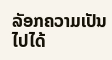ລັອກຄວາມເປັນໄປໄດ້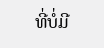ທີ່ບໍ່ມີ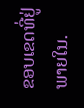ຂອບເຂດທີ່ຢູ່ພາຍໃນ.